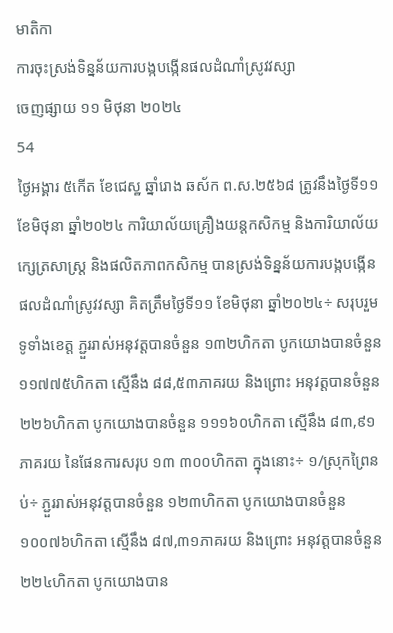មាតិកា
ការចុះស្រង់ទិន្នន័យការបង្កបង្កើនផលដំណាំស្រូវវស្សា
ចេញផ្សាយ ១១ មិថុនា ២០២៤
54
ថ្ងៃអង្គារ ៥កើត ខែជេស្ឋ ឆ្នាំរោង ឆស័ក ព.ស.២៥៦៨ ត្រូវនឹងថ្ងៃទី១១ ខែមិថុនា ឆ្នាំ២០២៤ ការិយាល័យគ្រឿងយន្តកសិកម្ម និងការិយាល័យក្សេត្រសាស្ត្រ និងផលិតភាពកសិកម្ម បានស្រង់ទិន្នន័យការបង្កបង្កើនផលដំណាំស្រូវវស្សា គិតត្រឹមថ្ងៃទី១១ ខែមិថុនា ឆ្នាំ២០២៤÷ សរុបរួមទូទាំងខេត្ត ភ្ជួររាស់អនុវត្តបានចំនួន ១៣២ហិកតា បូកយោងបានចំនួន ១១៧៧៥ហិកតា ស្មើនឹង ៨៨,៥៣ភាគរយ និងព្រោះ អនុវត្តបានចំនួន ២២៦ហិកតា បូកយោងបានចំនួន ១១១៦០ហិកតា ស្មើនឹង ៨៣,៩១ភាគរយ នៃផែនការសរុប ១៣ ៣០០ហិកតា ក្នុងនោះ÷ ១/ស្រុកព្រៃនប់÷ ភ្ជួររាស់អនុវត្តបានចំនួន ១២៣ហិកតា បូកយោងបានចំនួន ១០០៧៦ហិកតា ស្មើនឹង ៨៧,៣១ភាគរយ និងព្រោះ អនុវត្តបានចំនួន ២២៤ហិកតា បូកយោងបាន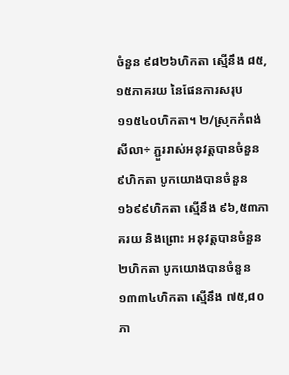ចំនួន ៩៨២៦ហិកតា ស្មើនឹង ៨៥,១៥ភាគរយ នៃផែនការសរុប ១១៥៤០ហិកតា។ ២/ស្រុកកំពង់សីលា÷ ភ្ជួររាស់អនុវត្តបានចំនួន ៩ហិកតា បូកយោងបានចំនួន ១៦៩៩ហិកតា ស្មើនឹង ៩៦,៥៣ភាគរយ និងព្រោះ អនុវត្តបានចំនួន ២ហិកតា បូកយោងបានចំនួន ១៣៣៤ហិកតា ស្មើនឹង ៧៥,៨០ភា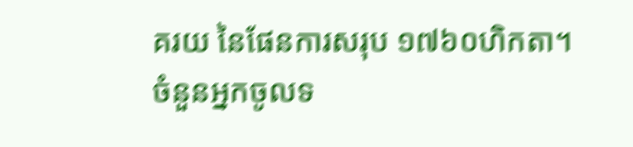គរយ នៃផែនការសរុប ១៧៦០ហិកតា។
ចំនួនអ្នកចូលទ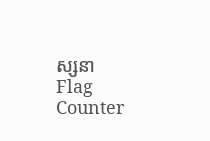ស្សនា
Flag Counter